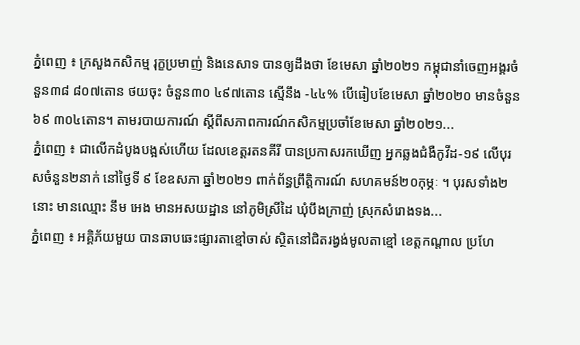ភ្នំពេញ ៖ ក្រសួងកសិកម្ម រុក្ខប្រមាញ់ និងនេសាទ បានឲ្យដឹងថា ខែមេសា ឆ្នាំ២០២១ កម្ពុជានាំចេញអង្គរចំនួន៣៨ ៨០៧តោន ថយចុះ ចំនួន៣០ ៤៩៧តោន ស្មើនឹង -៤៤% បើធៀបខែមេសា ឆ្នាំ២០២០ មានចំនួន៦៩ ៣០៤តោន។ តាមរបាយការណ៍ ស្ដីពីសភាពការណ៍កសិកម្មប្រចាំខែមេសា ឆ្នាំ២០២១...
ភ្នំពេញ ៖ ជាលើកដំបូងបង្អស់ហើយ ដែលខេត្តរតនគីរី បានប្រកាសរកឃើញ អ្នកឆ្លងជំងឺកូវីដ-១៩ លើបុរសចំនួន២នាក់ នៅថ្ងៃទី ៩ ខែឧសភា ឆ្នាំ២០២១ ពាក់ព័ន្ធព្រឹត្តិការណ៍ សហគមន៍២០កុម្ភៈ ។ បុរសទាំង២នោះ មានឈ្មោះ នឹម អេង មានអសយដ្ឋាន នៅភូមិស្រីដៃ ឃុំបឹងក្រាញ់ ស្រុកសំរោងទង...
ភ្នំពេញ ៖ អគ្គិភ័យមួយ បានឆាបឆេះផ្សារតាខ្មៅចាស់ ស្ថិតនៅជិតរង្វង់មូលតាខ្មៅ ខេត្តកណ្តាល ប្រហែ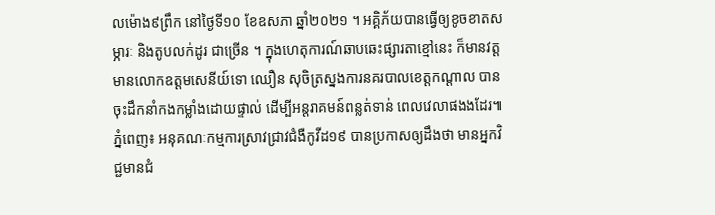លម៉ោង៩ព្រឹក នៅថ្ងៃទី១០ ខែឧសភា ឆ្នាំ២០២១ ។ អគ្គិភ័យបានធ្វើឲ្យខូចខាតសម្ភារៈ និងតូបលក់ដូរ ជាច្រើន ។ ក្នុងហេតុការណ៍ឆាបឆេះផ្សារតាខ្មៅនេះ ក៏មានវត្តមានលោកឧត្តមសេនីយ៍ទោ ឈឿន សុចិត្រស្នងការនគរបាលខេត្តកណ្ដាល បានចុះដឹកនាំកងកម្លាំងដោយផ្ទាល់ ដើម្បីអន្តរាគមន៍ពន្លត់ទាន់ ពេលវេលាផងងដែរ៕
ភ្នំពេញ៖ អនុគណៈកម្មការស្រាវជ្រាវជំងឺកូវីដ១៩ បានប្រកាសឲ្យដឹងថា មានអ្នកវិជ្ជមានជំ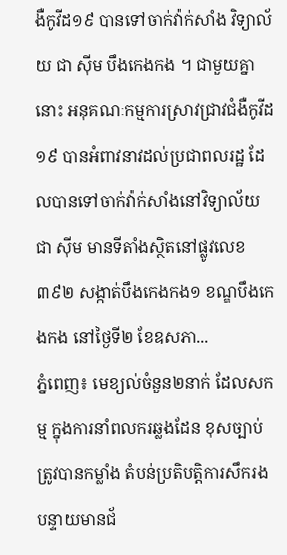ងឺកូវីដ១៩ បានទៅចាក់វ៉ាក់សាំង វិទ្យាល័យ ជា ស៊ីម បឹងកេងកង ។ ជាមួយគ្នានោះ អនុគណៈកម្មការស្រាវជ្រាវជំងឺកូវីដ១៩ បានអំពាវនាវដល់ប្រជាពលរដ្ឋ ដែលបានទៅចាក់វ៉ាក់សាំងនៅវិទ្យាល័យ ជា ស៊ីម មានទីតាំងស្ថិតនៅផ្លូវលេខ ៣៩២ សង្កាត់បឹងកេងកង១ ខណ្ឌបឹងកេងកង នៅថ្ងៃទី២ ខែឧសភា...
ភ្នំពេញ៖ មេខ្យល់ចំនួន២នាក់ ដែលសកម្ម ក្នុងការនាំពលករឆ្លងដែន ខុសច្បាប់ ត្រូវបានកម្លាំង តំបន់ប្រតិបត្តិការសឹករង បន្ទាយមានជ័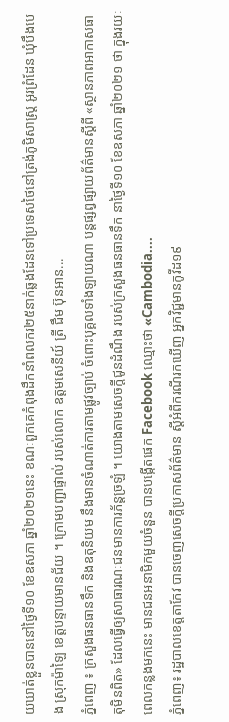យឃាត់ខ្លួនបាននៅថ្ងៃទី១០ ខែឧសភា ឆ្នាំ២០២១នេះ ខណៈពួកគេកំពុងដឹកនាំពលករ២៥នាក់ឆ្លងដែនទៅប្រទេសថៃនៅត្រង់ភូមិសាស្ត្រ អូរព្រំដែន ឃុំបឹងបេង ស្រុកម៉ាឡៃ ខេត្តបន្ទាយមានជ័យ ។ ក្រោមបញ្ជាផ្ទាល់ របស់លោក ឧត្តមសេនីយ៍ ត្រី ជឹម ប៊ុនអាន...
ភ្នំពេញ ៖ ក្រសួងធនធានទឹក និងឧតុនិយម នឹងមានចំណាត់ការតាមផ្លូវច្បាប់ ចំពោះបុគ្គលទាំងឡាយណា បន្ដផ្សព្វផ្សាយព័ត៌មានស្ដីពី «ស្ថានភាពអាកាសធាតុមិនពិត» ដែលធ្វើឲ្យសាធារណៈជនមានការភ័ន្តច្រឡំ ។ យោងតាមសេចក្ដីជូនដំណឹង របស់ក្រសួងធនធានទឹក នាថ្ងៃទី១០ ខែឧសភា ឆ្នាំ២០២១ ថា ក្នុងរយៈពេលកន្លងមកនេះ មានជនអនាមិកមួយចំនួន បានបង្កើតផេក Facebook ឈ្មោះថា «Cambodia....
ភ្នំពេញ៖ រដ្ឋបាលខេត្តតាកែវ បានចេញសេចក្ដីប្រកាសព័ត៌មាន ស្ដីអំពីករណីរកឃើញ អ្នកវិជ្ជមានកូវីដ១៩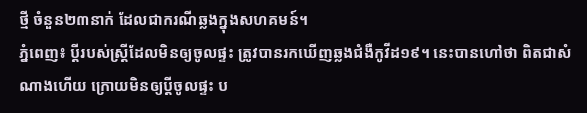ថ្មី ចំនួន២៣នាក់ ដែលជាករណីឆ្លងក្នុងសហគមន៍។
ភ្នំពេញ៖ ប្តីរបស់ស្រ្តីដែលមិនឲ្យចូលផ្ទះ ត្រូវបានរកឃើញឆ្លងជំងឺកូវីដ១៩។ នេះបានហៅថា ពិតជាសំណាងហើយ ក្រោយមិនឲ្យប្តីចូលផ្ទះ ប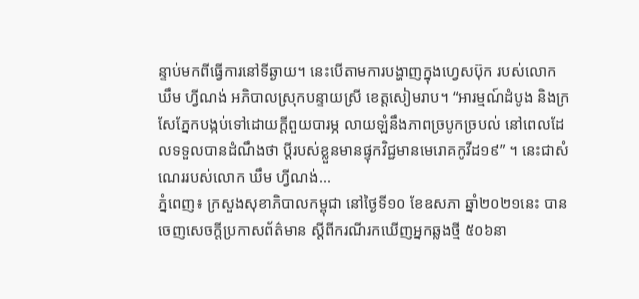ន្ទាប់មកពីធ្វើការនៅទីឆ្ងាយ។ នេះបើតាមការបង្ហាញក្នុងហ្វេសប៊ុក របស់លោក ឃឹម ហ្វីណង់ អភិបាលស្រុកបន្ទាយស្រី ខេត្តសៀមរាប។ “អារម្មណ៍ដំបូង និងក្រសែភ្នែកបង្កប់ទៅដោយក្តីពួយបារម្ភ លាយឡំនឹងភាពច្របូកច្របល់ នៅពេលដែលទទួលបានដំណឹងថា ប្តីរបស់ខ្លួនមានផ្ទុកវិជ្ជមានមេរោគកូវីដ១៩” ។ នេះជាសំណេររបស់លោក ឃឹម ហ្វីណង់...
ភ្នំពេញ៖ ក្រសួងសុខាភិបាលកម្ពុជា នៅថ្ងៃទី១០ ខែឧសភា ឆ្នាំ២០២១នេះ បានចេញសេចក្ដីប្រកាសព័ត៌មាន ស្ដីពីករណីរកឃើញអ្នកឆ្លងថ្មី ៥០៦នា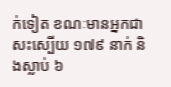ក់ទៀត ខណៈមានអ្នកជាសះស្បើយ ១៧៩ នាក់ និងស្លាប់ ៦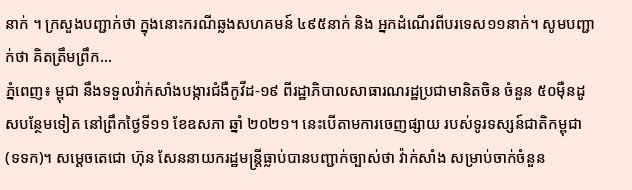នាក់ ។ ក្រសួងបញ្ជាក់ថា ក្នុងនោះករណីឆ្លងសហគមន៍ ៤៩៥នាក់ និង អ្នកដំណើរពីបរទេស១១នាក់។ សូមបញ្ជាក់ថា គិតត្រឹមព្រឹក...
ភ្នំពេញ៖ ម្ពុជា នឹងទទួលវ៉ាក់សាំងបង្ការជំងឺកូវីដ-១៩ ពីរដ្ឋាភិបាលសាធារណរដ្ឋប្រជាមានិតចិន ចំនួន ៥០មុឺនដូសបន្ថែមទៀត នៅព្រឹកថ្ងៃទី១១ ខែឧសភា ឆ្នាំ ២០២១។ នេះបើតាមការចេញផ្សាយ របស់ទូរទស្សន៍ជាតិកម្ពុជា (ទទក)។ សម្តេចតេជោ ហ៊ុន សែននាយករដ្ឋមន្ត្រីធ្លាប់បានបញ្ជាក់ច្បាស់ថា វ៉ាក់សាំង សម្រាប់ចាក់ចំនួន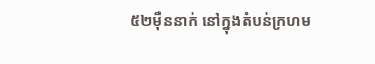៥២មុឺននាក់ នៅក្នុងតំបន់ក្រហម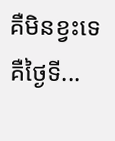គឺមិនខ្វះទេ គឺថ្ងៃទី...